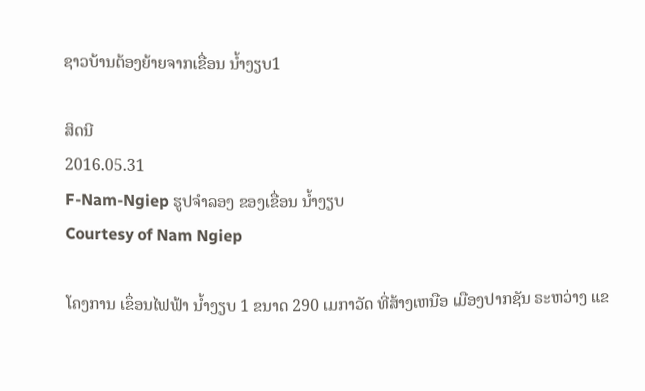ຊາວບ້ານຕ້ອງຍ້າຍຈາກເຂື່ອນ ນໍ້າງຽບ1

ສິດນີ
2016.05.31
F-Nam-Ngiep ຮູປຈໍາລອງ ຂອງເຂື່ອນ ນໍ້າງຽບ
Courtesy of Nam Ngiep

ໂຄງການ ເຂຶ່ອນໄຟຟ້າ ນ້ຳງຽບ 1 ຂນາດ 290 ເມກາວັດ ທີ່ສ້າງເຫນືອ ເມືອງປາກຊັນ ຣະຫວ່າງ ແຂ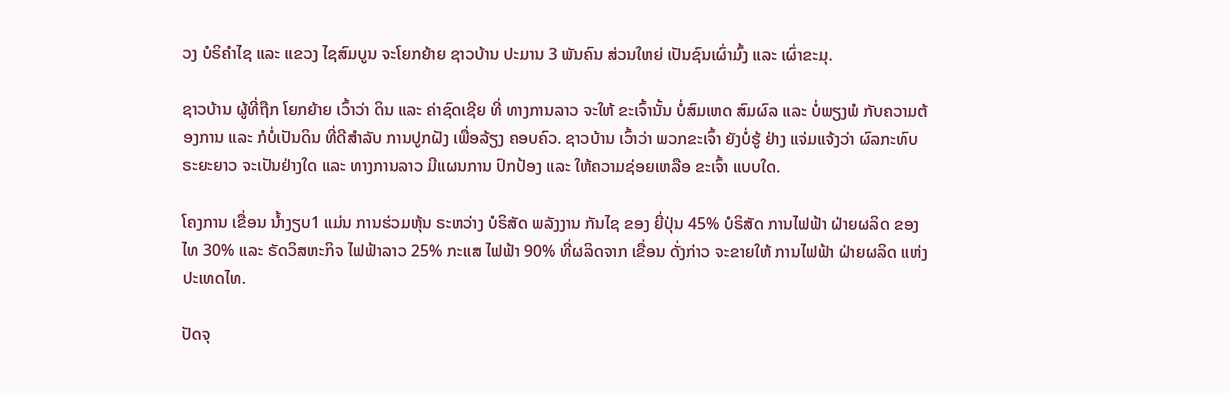ວງ ບໍຣິຄຳໄຊ ແລະ ແຂວງ ໄຊສົມບູນ ຈະໂຍກຍ້າຍ ຊາວບ້ານ ປະມານ 3 ພັນຄົນ ສ່ວນໃຫຍ່ ເປັນຊົນເຜົ່າມົ້ງ ແລະ ເຜົ່າຂະມຸ.

ຊາວບ້ານ ຜູ້ທີ່ຖືກ ໂຍກຍ້າຍ ເວົ້າວ່າ ດິນ ແລະ ຄ່າຊົດເຊີຍ ທີ່ ທາງການລາວ ຈະໃຫ້ ຂະເຈົ້ານັ້ນ ບໍ່ສົມເຫດ ສົມຜົລ ແລະ ບໍ່ພຽງພໍ ກັບຄວາມຕ້ອງການ ແລະ ກໍບໍ່ເປັນດິນ ທີ່ດີສຳລັບ ການປູກຝັງ ເພື່ອລ້ຽງ ຄອບຄົວ. ຊາວບ້ານ ເວົ້າວ່າ ພວກຂະເຈົ້າ ຍັງບໍ່ຮູ້ ຢ່າງ ແຈ່ມແຈ້ງວ່າ ຜົລກະທົບ ຣະຍະຍາວ ຈະເປັນຢ່າງໃດ ແລະ ທາງການລາວ ມີແຜນການ ປົກປ້ອງ ແລະ ໃຫ້ຄວາມຊ່ອຍເຫລືອ ຂະເຈົ້າ ແບບໃດ.

ໂຄງການ ເຂື່ອນ ນ້ຳງຽບ1 ແມ່ນ ການຮ່ວມຫຸ້ນ ຣະຫວ່າງ ບໍຣິສັດ ພລັງງານ ກັນໄຊ ຂອງ ຍີ່ປຸ່ນ 45% ບໍຣິສັດ ການໄຟຟ້າ ຝ່າຍຜລິດ ຂອງໄທ 30% ແລະ ຣັດວິສຫະກິຈ ໄຟຟ້າລາວ 25% ກະແສ ໄຟຟ້າ 90% ທີ່ຜລິດຈາກ ເຂື່ອນ ດັ່ງກ່າວ ຈະຂາຍໃຫ້ ການໄຟຟ້າ ຝ່າຍຜລິດ ແຫ່ງ ປະເທດໄທ.

ປັດຈຸ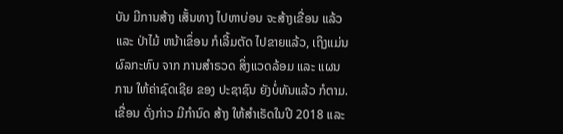ບັນ ມີການສ້າງ ເສັ້ນທາງ ໄປຫາບ່ອນ ຈະສ້າງເຂື່ອນ ແລ້ວ ແລະ ປ່າໄມ້ ຫນ້າເຂຶ່ອນ ກໍເລີ້ມຕັດ ໄປຂາຍແລ້ວ, ເຖິງແມ່ນ ຜົລກະທົບ ຈາກ ການສຳຣວດ ສິ່ງແວດລ້ອມ ແລະ ແຜນການ ໃຫ້ຄ່າຊົດເຊີຍ ຂອງ ປະຊາຊົນ ຍັງບໍ່ທັນແລ້ວ ກໍຕາມ. ເຂື່ອນ ດັ່ງກ່າວ ມີກຳນົດ ສ້າງ ໃຫ້ສຳເຣັດໃນປີ 2018 ແລະ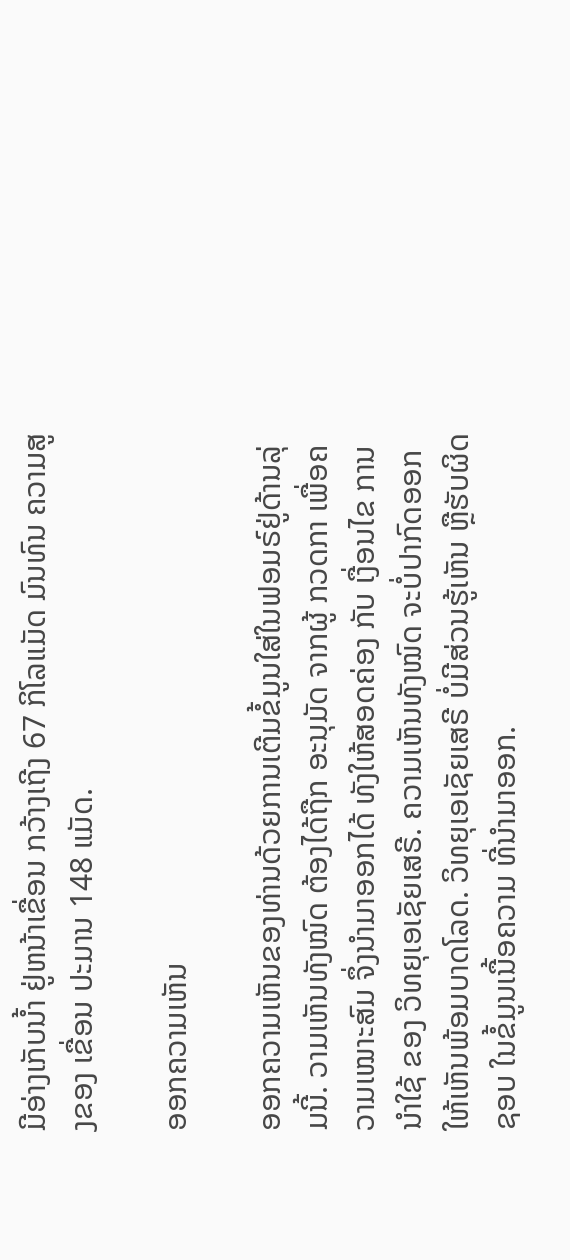ມີອ່າງເກັບນ້ຳ ຢູ່ຫນ້າເຂື່ອນ ກວ້າງເຖີງ 67 ກິໂລແມັດ ມົນທົນ ຄວາມສູງຂອງ ເຂື່ອນ ປະມານ 148 ແມັດ.

ອອກຄວາມເຫັນ

ອອກຄວາມເຫັນຂອງທ່ານດ້ວຍການເຕີມຂໍ້ມູນໃສ່ໃນຟອມຣ໌ຢູ່ດ້ານລຸ່ມນີ້. ວາມເຫັນທັງໝົດ ຕ້ອງໄດ້ຖືກ ອະນຸມັດ ຈາກຜູ້ ກວດກາ ເພື່ອຄວາມເໝາະສົມ ຈຶ່ງນໍາມາອອກໄດ້ ທັງໃຫ້ສອດຄ່ອງ ກັບ ເງື່ອນໄຂ ການນຳໃຊ້ ຂອງ ວິທຍຸເອເຊັຍເສຣີ. ຄວາມເຫັນທັງໝົດ ຈະບໍ່ປາກົດອອກ ໃຫ້ເຫັນພ້ອມບາດໂລດ. ວິທຍຸເອເຊັຍເສຣີ ບໍ່ມີສ່ວນຮູ້ເຫັນ ຫຼືຮັບຜິດຊອບ ໃນຂໍ້ມູນເນື້ອຄວາມ ທີ່ນໍາມາອອກ.